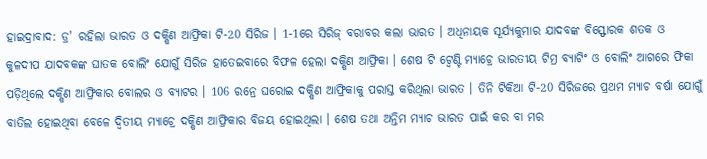ହାଇଦ୍ରାବାଦ: ଡ୍ର' ରହିଲା ଭାରତ ଓ ଦକ୍ଷିଣ ଆଫ୍ରିକା ଟି-20 ସିରିଜ । 1-1ରେ ସିରିଜ୍ ବରାବର କଲା ଭାରତ । ଅଧିନାୟକ ସୂର୍ଯ୍ୟକୁମାର ଯାଦବଙ୍କ ବିସ୍ଫୋରକ ଶତକ ଓ କୁଳଦୀପ ଯାଦବକଙ୍କ ଘାତକ ବୋଲିଂ ଯୋଗୁଁ ସିରିଜ ହାତେଇବାରେ ବିଫଳ ହେଲା ଦକ୍ଷିଣ ଆଫ୍ରିକା । ଶେଷ ଟି ଟ୍ବେଣ୍ଟି ମ୍ୟାଚ୍ରେ ଭାରତୀୟ ଟିମ୍ର ବ୍ୟାଟିଂ ଓ ବୋଲିଂ ଆଗରେ ଫିକା ପଡ଼ିଥିଲେ ଦକ୍ଷିଣ ଆଫ୍ରିକାର ବୋଲର ଓ ବ୍ୟାଟର । 106 ରନ୍ରେ ଘରୋଇ ଦକ୍ଷିଣ ଆଫ୍ରିକାକୁ ପରାସ୍ତ କରିଥିଲା ଭାରତ । ତିନି ଟିକିଆ ଟି-20 ସିରିଜରେ ପ୍ରଥମ ମ୍ୟାଚ ବର୍ଷା ଯୋଗୁଁ ବାତିଲ ହୋଇଥିବା ବେଳେ ଦ୍ବିତୀୟ ମ୍ୟାଚ୍ରେ ଦକ୍ଷିଣ ଆଫ୍ରିକାର ବିଜୟ ହୋଇଥିଲା । ଶେଷ ତଥା ଅନ୍ତିମ ମ୍ୟାଚ ଭାରତ ପାଇଁ କର ବା ମର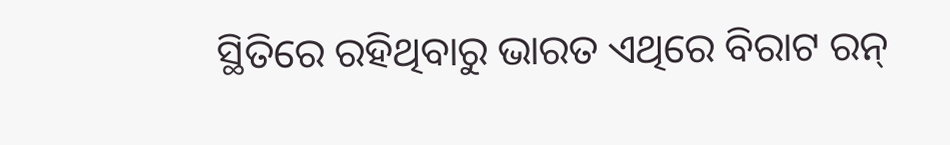ସ୍ଥିତିରେ ରହିଥିବାରୁ ଭାରତ ଏଥିରେ ବିରାଟ ରନ୍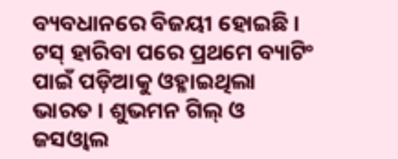ବ୍ୟବଧାନରେ ବିଜୟୀ ହୋଇଛି ।
ଟସ୍ ହାରିବା ପରେ ପ୍ରଥମେ ବ୍ୟାଟିଂ ପାଇଁ ପଡ଼ିଆକୁ ଓହ୍ଳାଇଥିଲା ଭାରତ । ଶୁଭମନ ଗିଲ୍ ଓ ଜସଓ୍ବାଲ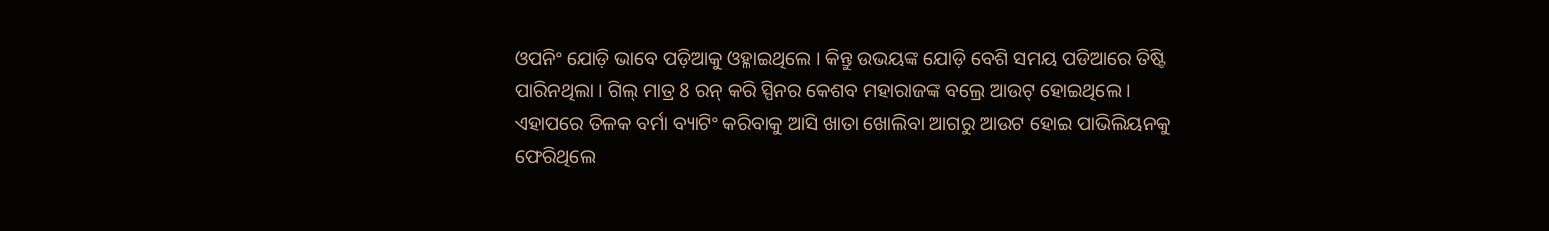ଓପନିଂ ଯୋଡ଼ି ଭାବେ ପଡ଼ିଆକୁ ଓହ୍ଳାଇଥିଲେ । କିନ୍ତୁ ଉଭୟଙ୍କ ଯୋଡ଼ି ବେଶି ସମୟ ପଡିଆରେ ତିଷ୍ଟି ପାରିନଥିଲା । ଗିଲ୍ ମାତ୍ର 8 ରନ୍ କରି ସ୍ପିନର କେଶବ ମହାରାଜଙ୍କ ବଲ୍ରେ ଆଉଟ୍ ହୋଇଥିଲେ । ଏହାପରେ ତିଳକ ବର୍ମା ବ୍ୟାଟିଂ କରିବାକୁ ଆସି ଖାତା ଖୋଲିବା ଆଗରୁ ଆଉଟ ହୋଇ ପାଭିଲିୟନକୁ ଫେରିଥିଲେ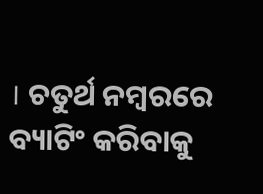। ଚତୁର୍ଥ ନମ୍ବରରେ ବ୍ୟାଟିଂ କରିବାକୁ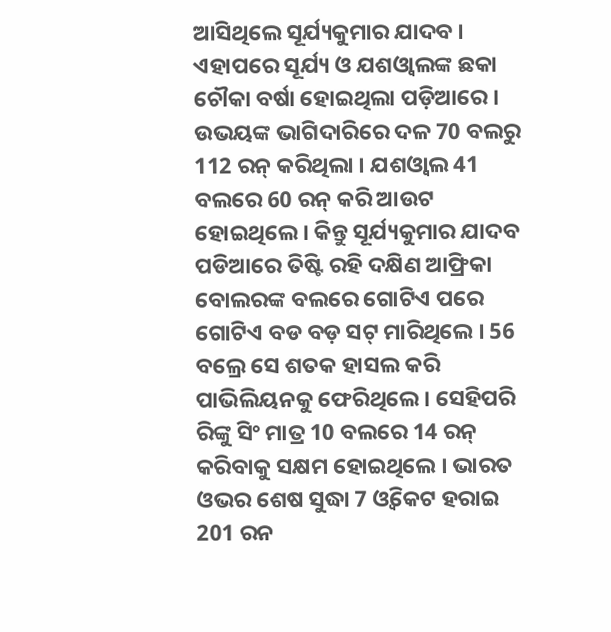ଆସିଥିଲେ ସୂର୍ଯ୍ୟକୁମାର ଯାଦବ । ଏହାପରେ ସୂର୍ଯ୍ୟ ଓ ଯଶଓ୍ବାଲଙ୍କ ଛକା ଚୌକା ବର୍ଷା ହୋଇଥିଲା ପଡ଼ିଆରେ । ଉଭୟଙ୍କ ଭାଗିଦାରିରେ ଦଳ 70 ବଲରୁ 112 ରନ୍ କରିଥିଲା । ଯଶଓ୍ବାଲ 41 ବଲରେ 60 ରନ୍ କରି ଆଉଟ ହୋଇଥିଲେ । କିନ୍ତୁ ସୂର୍ଯ୍ୟକୁମାର ଯାଦବ ପଡିଆରେ ତିଷ୍ଟି ରହି ଦକ୍ଷିଣ ଆଫ୍ରିକା ବୋଲରଙ୍କ ବଲରେ ଗୋଟିଏ ପରେ ଗୋଟିଏ ବଡ ବଡ଼ ସଟ୍ ମାରିଥିଲେ । 56 ବଲ୍ରେ ସେ ଶତକ ହାସଲ କରି ପାଭିଲିୟନକୁ ଫେରିଥିଲେ । ସେହିପରି ରିଙ୍କୁ ସିଂ ମାତ୍ର 10 ବଲରେ 14 ରନ୍ କରିବାକୁ ସକ୍ଷମ ହୋଇଥିଲେ । ଭାରତ ଓଭର ଶେଷ ସୁଦ୍ଧା 7 ଓ୍ବିକେଟ ହରାଇ 201 ରନ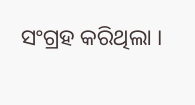ସଂଗ୍ରହ କରିଥିଲା ।